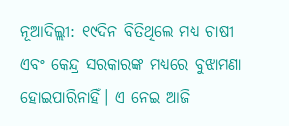ନୂଆଦିଲ୍ଲୀ: ୧୯ଦିନ ବିତିଥିଲେ ମଧ୍ୟ ଚାଷୀ ଏବଂ କେନ୍ଦ୍ର ସରକାରଙ୍କ ମଧ୍ୟରେ ବୁଝାମଣା ହୋଇପାରିନାହିଁ। ଏ ନେଇ ଆଜି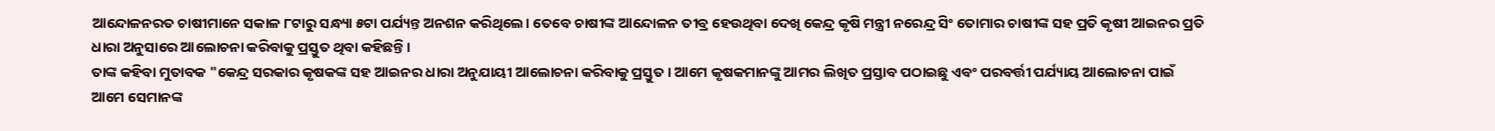ଆନ୍ଦୋଳନରତ ଚାଷୀମାନେ ସକାଳ ୮ଟାରୁ ସନ୍ଧ୍ୟା ୫ଟା ପର୍ଯ୍ୟନ୍ତ ଅନଶନ କରିଥିଲେ। ତେବେ ଚାଷୀଙ୍କ ଆନ୍ଦୋଳନ ତୀବ୍ର ହେଉଥିବା ଦେଖି କେନ୍ଦ୍ର କୃଷି ମନ୍ତ୍ରୀ ନରେନ୍ଦ୍ର ସିଂ ତୋମାର ଚାଷୀଙ୍କ ସହ ପ୍ରତି କୃଷୀ ଆଇନର ପ୍ରତି ଧାରା ଅନୁସାରେ ଆଲୋଚନା କରିବାକୁ ପ୍ରସ୍ତୁତ ଥିବା କହିଛନ୍ତି।
ତାଙ୍କ କହିବା ମୁତାବକ "କେନ୍ଦ୍ର ସରକାର କୃଷକଙ୍କ ସହ ଆଇନର ଧାରା ଅନୁଯାୟୀ ଆଲୋଚନା କରିବାକୁ ପ୍ରସ୍ତୁତ। ଆମେ କୃଷକମାନଙ୍କୁ ଆମର ଲିଖିତ ପ୍ରସ୍ତାବ ପଠାଇଛୁ ଏବଂ ପରବର୍ତ୍ତୀ ପର୍ଯ୍ୟାୟ ଆଲୋଚନା ପାଇଁ ଆମେ ସେମାନଙ୍କ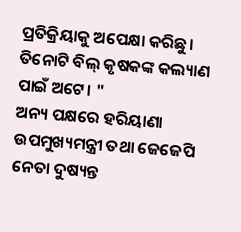ପ୍ରତିକ୍ରିୟାକୁ ଅପେକ୍ଷା କରିଛୁ। ତିନୋଟି ବିଲ୍ କୃଷକଙ୍କ କଲ୍ୟାଣ ପାଇଁ ଅଟେ। "
ଅନ୍ୟ ପକ୍ଷରେ ହରିୟାଣା ଉପମୁଖ୍ୟମନ୍ତ୍ରୀ ତଥା ଜେଜେପି ନେତା ଦୁଷ୍ୟନ୍ତ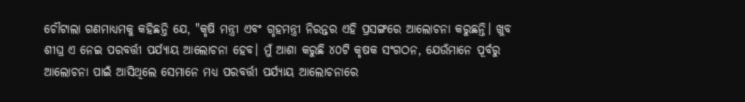ଚୌଟାଲା ଗଣମାଧ୍ୟମକୁ କହିଛନ୍ତି ଯେ, "କୃଷି ମନ୍ତ୍ରୀ ଏବଂ ଗୃହମନ୍ତ୍ରୀ ନିରନ୍ତର ଏହି ପ୍ରସଙ୍ଗରେ ଆଲୋଚନା କରୁଛନ୍ତି। ଖୁବ ଶୀଘ୍ର ଏ ନେଇ ପରବର୍ତ୍ତୀ ପର୍ଯ୍ୟାୟ ଆଲୋଚନା ହେବ। ମୁଁ ଆଶା କରୁଛି ୪୦ଟି କୃଷକ ସଂଗଠନ, ଯେଉଁମାନେ ପୂର୍ବରୁ ଆଲୋଚନା ପାଇଁ ଆସିଥିଲେ ସେମାନେ ମଧ୍ୟ ପରବର୍ତ୍ତୀ ପର୍ଯ୍ୟାୟ ଆଲୋଚନାରେ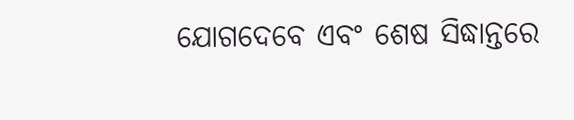ଯୋଗଦେବେ ଏବଂ ଶେଷ ସିଦ୍ଧାନ୍ତରେ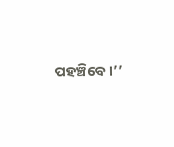ପହଞ୍ଚିବେ।’’